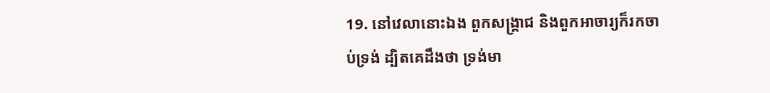19. នៅវេលានោះឯង ពួកសង្គ្រាជ និងពួកអាចារ្យក៏រកចាប់ទ្រង់ ដ្បិតគេដឹងថា ទ្រង់មា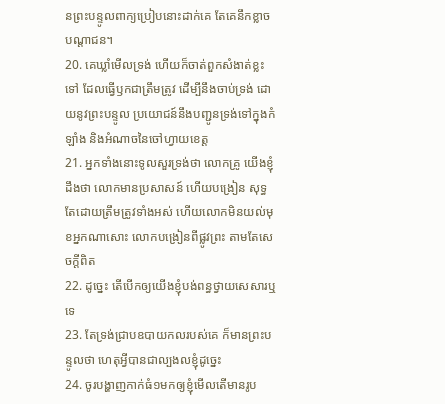នព្រះបន្ទូលពាក្យប្រៀបនោះដាក់គេ តែគេនឹកខ្លាចបណ្តាជន។
20. គេឃ្លាំមើលទ្រង់ ហើយក៏ចាត់ពួកសំងាត់ខ្លះទៅ ដែលធ្វើឫកជាត្រឹមត្រូវ ដើម្បីនឹងចាប់ទ្រង់ ដោយនូវព្រះបន្ទូល ប្រយោជន៍នឹងបញ្ជូនទ្រង់ទៅក្នុងកំឡាំង និងអំណាចនៃចៅហ្វាយខេត្ត
21. អ្នកទាំងនោះទូលសួរទ្រង់ថា លោកគ្រូ យើងខ្ញុំដឹងថា លោកមានប្រសាសន៍ ហើយបង្រៀន សុទ្ធតែដោយត្រឹមត្រូវទាំងអស់ ហើយលោកមិនយល់មុខអ្នកណាសោះ លោកបង្រៀនពីផ្លូវព្រះ តាមតែសេចក្ដីពិត
22. ដូច្នេះ តើបើកឲ្យយើងខ្ញុំបង់ពន្ធថ្វាយសេសារឬទេ
23. តែទ្រង់ជ្រាបឧបាយកលរបស់គេ ក៏មានព្រះបន្ទូលថា ហេតុអ្វីបានជាល្បងលខ្ញុំដូច្នេះ
24. ចូរបង្ហាញកាក់ធំ១មកឲ្យខ្ញុំមើលតើមានរូប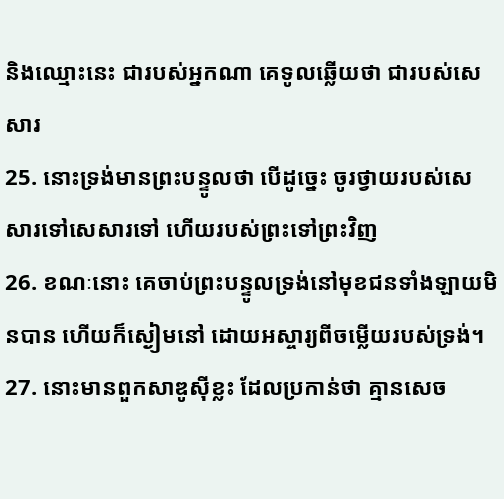និងឈ្មោះនេះ ជារបស់អ្នកណា គេទូលឆ្លើយថា ជារបស់សេសារ
25. នោះទ្រង់មានព្រះបន្ទូលថា បើដូច្នេះ ចូរថ្វាយរបស់សេសារទៅសេសារទៅ ហើយរបស់ព្រះទៅព្រះវិញ
26. ខណៈនោះ គេចាប់ព្រះបន្ទូលទ្រង់នៅមុខជនទាំងឡាយមិនបាន ហើយក៏ស្ងៀមនៅ ដោយអស្ចារ្យពីចម្លើយរបស់ទ្រង់។
27. នោះមានពួកសាឌូស៊ីខ្លះ ដែលប្រកាន់ថា គ្មានសេច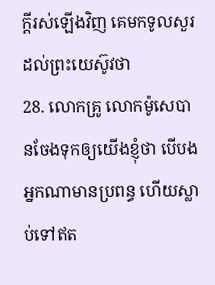ក្ដីរស់ឡើងវិញ គេមកទូលសួរដល់ព្រះយេស៊ូវថា
28. លោកគ្រូ លោកម៉ូសេបានចែងទុកឲ្យយើងខ្ញុំថា បើបងអ្នកណាមានប្រពន្ធ ហើយស្លាប់ទៅឥត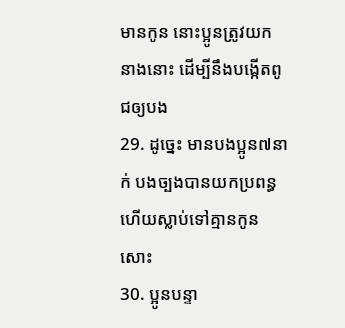មានកូន នោះប្អូនត្រូវយកនាងនោះ ដើម្បីនឹងបង្កើតពូជឲ្យបង
29. ដូច្នេះ មានបងប្អូន៧នាក់ បងច្បងបានយកប្រពន្ធ ហើយស្លាប់ទៅគ្មានកូនសោះ
30. ប្អូនបន្ទា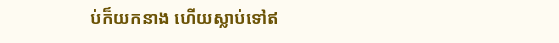ប់ក៏យកនាង ហើយស្លាប់ទៅឥ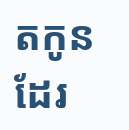តកូនដែរ